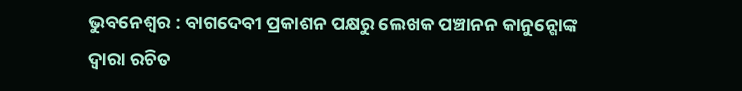ଭୁବନେଶ୍ୱର : ବାଗଦେବୀ ପ୍ରକାଶନ ପକ୍ଷରୁ ଲେଖକ ପଞ୍ଚାନନ କାନୁନ୍ଗୋଙ୍କ ଦ୍ୱାରା ରଚିତ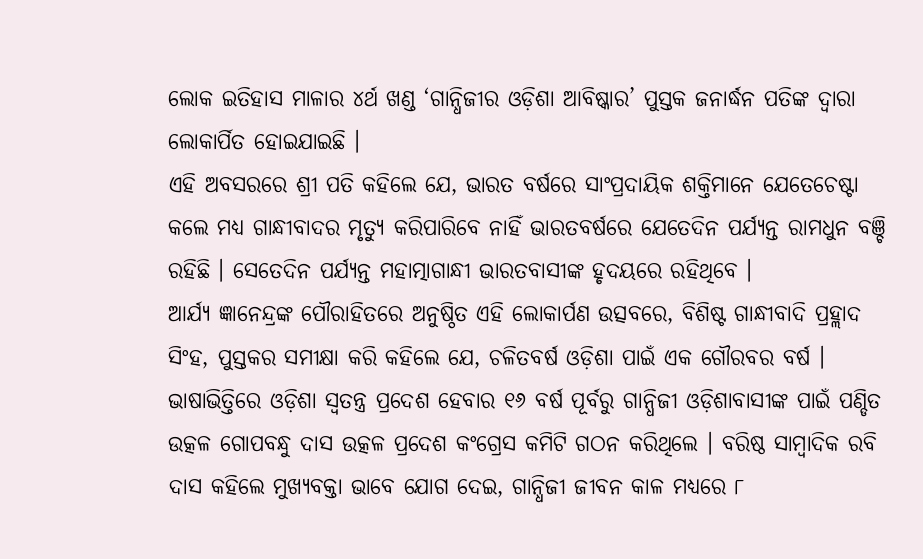ଲୋକ ଇତିହାସ ମାଳାର ୪ର୍ଥ ଖଣ୍ଡ ‘ଗାନ୍ଧିଜୀର ଓଡ଼ିଶା ଆବିଷ୍କାର’ ପୁସ୍ତକ ଜନାର୍ଦ୍ଧନ ପତିଙ୍କ ଦ୍ୱାରା ଲୋକାର୍ପିତ ହୋଇଯାଇଛି ।
ଏହି ଅବସରରେ ଶ୍ରୀ ପତି କହିଲେ ଯେ, ଭାରତ ବର୍ଷରେ ସାଂପ୍ରଦାୟିକ ଶକ୍ତିମାନେ ଯେତେଚେଷ୍ଟା କଲେ ମଧ୍ୟ ଗାନ୍ଧୀବାଦର ମୃତ୍ୟୁ କରିପାରିବେ ନାହିଁ ଭାରତବର୍ଷରେ ଯେତେଦିନ ପର୍ଯ୍ୟନ୍ତ ରାମଧୁନ ବଞ୍ଚି ରହିଛି । ସେତେଦିନ ପର୍ଯ୍ୟନ୍ତ ମହାତ୍ମାଗାନ୍ଧୀ ଭାରତବାସୀଙ୍କ ହୃଦୟରେ ରହିଥିବେ ।
ଆର୍ଯ୍ୟ ଜ୍ଞାନେନ୍ଦ୍ରଙ୍କ ପୌରାହିତରେ ଅନୁଷ୍ଠିତ ଏହି ଲୋକାର୍ପଣ ଉତ୍ସବରେ, ବିଶିଷ୍ଟ ଗାନ୍ଧୀବାଦି ପ୍ରହ୍ଲାଦ ସିଂହ, ପୁସ୍ତକର ସମୀକ୍ଷା କରି କହିଲେ ଯେ, ଚଳିତବର୍ଷ ଓଡ଼ିଶା ପାଇଁ ଏକ ଗୌରବର ବର୍ଷ । ଭାଷାଭିତ୍ତିରେ ଓଡ଼ିଶା ସ୍ୱତନ୍ତ୍ର ପ୍ରଦେଶ ହେବାର ୧୬ ବର୍ଷ ପୂର୍ବରୁ ଗାନ୍ଧିଜୀ ଓଡ଼ିଶାବାସୀଙ୍କ ପାଇଁ ପଣ୍ଡିତ ଉତ୍କଳ ଗୋପବନ୍ଧୁ ଦାସ ଉତ୍କଳ ପ୍ରଦେଶ କଂଗ୍ରେସ କମିଟି ଗଠନ କରିଥିଲେ । ବରିଷ୍ଠ ସାମ୍ବାଦିକ ରବି ଦାସ କହିଲେ ମୁଖ୍ୟବକ୍ତା ଭାବେ ଯୋଗ ଦେଇ, ଗାନ୍ଧିଜୀ ଜୀବନ କାଳ ମଧ୍ୟରେ ୮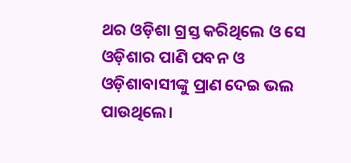ଥର ଓଡ଼ିଶା ଗ୍ରସ୍ତ କରିଥିଲେ ଓ ସେ ଓଡ଼ିଶାର ପାଣି ପବନ ଓ ଓଡ଼ିଶାବାସୀଙ୍କୁ ପ୍ରାଣ ଦେଇ ଭଲ ପାଉଥିଲେ।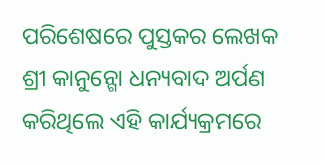ପରିଶେଷରେ ପୁସ୍ତକର ଲେଖକ ଶ୍ରୀ କାନୁନ୍ଗୋ ଧନ୍ୟବାଦ ଅର୍ପଣ କରିଥିଲେ ଏହି କାର୍ଯ୍ୟକ୍ରମରେ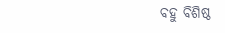ବହୁ ବିଶିଷ୍ଠ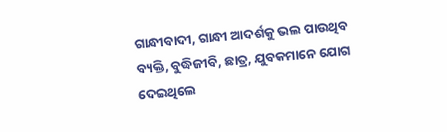ଗାନ୍ଧୀବାଦୀ, ଗାନ୍ଧୀ ଆଦର୍ଶକୁ ଭଲ ପାଉଥିବ ବ୍ୟକ୍ତି, ବୁଦ୍ଧିଜୀବି, ଛାତ୍ର, ଯୁବକମାନେ ଯୋଗ ଦେଇଥିଲେ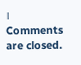।
Comments are closed.